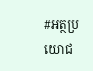#អត្ថប្រយោជ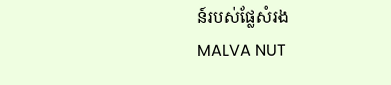ន៍របស់ផ្លែសំរង
MALVA NUT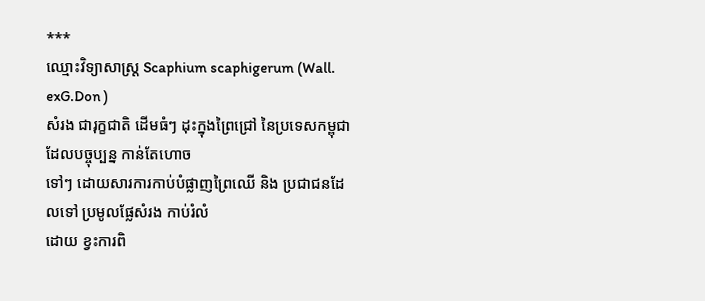***
ឈ្មោះវិទ្យាសាស្ត្រ Scaphium scaphigerum (Wall. exG.Don )
សំរង ជារុក្ខជាតិ ដើមធំៗ ដុះក្នុងព្រៃជ្រៅ នៃប្រទេសកម្ពុជា ដែលបច្ចុប្បន្ន កាន់តែហោច
ទៅៗ ដោយសារការកាប់បំផ្លាញព្រៃឈើ និង ប្រជាជនដែលទៅ ប្រមូលផ្លែសំរង កាប់រំលំ
ដោយ ខ្វះការពិ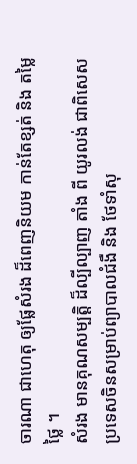ចារណា ជាហេតុ ឲ្យផ្លែសំរង ដ៏ពេញនិយម កាន់តែខ្សត់ និង តម្លៃថ្លៃ ។
សំរង មានគុណសម្បត្តិ ដ៏ល្បីល្បាញ តាំង ពី យូរលង់ ជាពិសេស ប្រទេសចិនសម្រាប់ព្យាបាលជំងឺ និង ថែទាំសុ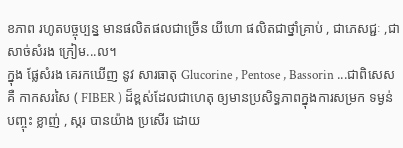ខភាព រហូតបច្ចុប្បន្ន មានផលិតផលជាច្រើន យីហោ ផលិតជាថ្នាំគ្រាប់ , ជាភេសជ្ជៈ ,ជា សាច់សំរង ក្រៀម...ល។
ក្នុង ផ្លែសំរង គេរកឃើញ នូវ សារធាតុ Glucorine , Pentose , Bassorin ...ជាពិសេសគឺ កាកសរសៃ ( FIBER ) ដ៏ខ្ពស់ដែលជាហេតុ ឲ្យមានប្រសិទ្ធភាពក្នុងការសម្រក ទម្ងន់ បញ្ចុះ ខ្លាញ់ , ស្ករ បានយ៉ាង ប្រសើរ ដោយ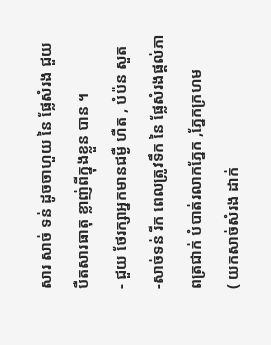សារ សាច់ ទន់ ដូចចាហួយ នៃ ផ្លែសំរង ជួយ បឺតសារធាតុ ខ្លាញ់ពីក្នុងខ្លួន បាន ។
- ជួយ ថែរក្សាអ្នកមានជម្ងឺ ហឺត , បំប៉ន សួត
-សាច់ទន់ រីក ពេលត្រូវទឹក នៃ ផ្លែសំរងផ្តល់ភាពត្រជាក់ បំបាត់រលាកភ្នែក ,ភ្នែកក្រហម
( យកសាច់សំរង ដាក់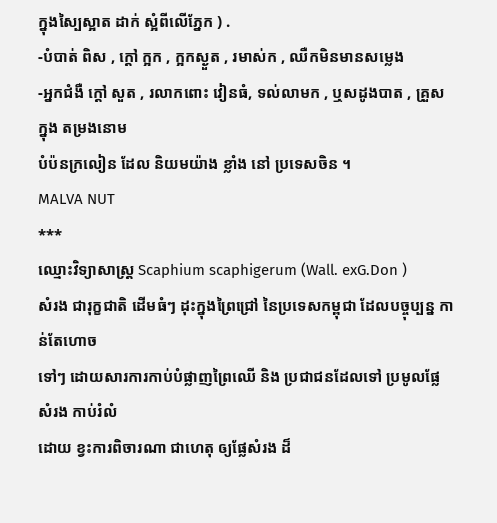ក្នុងស្បៃស្អាត ដាក់ ស្អំពីលើភ្នែក ) .
-បំបាត់ ពិស , ក្តៅ ក្អក , ក្អកស្ងួត , រមាស់ក , ឈឺកមិនមានសម្លេង
-អ្នកជំងឺ ក្តៅ សួត , រលាកពោះ វៀនធំ, ទល់លាមក , ឬសដូងបាត , គ្រួស ក្នុង តម្រងនោម
បំប៉នក្រលៀន ដែល និយមយ៉ាង ខ្លាំង នៅ ប្រទេសចិន ។
MALVA NUT
***
ឈ្មោះវិទ្យាសាស្ត្រ Scaphium scaphigerum (Wall. exG.Don )
សំរង ជារុក្ខជាតិ ដើមធំៗ ដុះក្នុងព្រៃជ្រៅ នៃប្រទេសកម្ពុជា ដែលបច្ចុប្បន្ន កាន់តែហោច
ទៅៗ ដោយសារការកាប់បំផ្លាញព្រៃឈើ និង ប្រជាជនដែលទៅ ប្រមូលផ្លែសំរង កាប់រំលំ
ដោយ ខ្វះការពិចារណា ជាហេតុ ឲ្យផ្លែសំរង ដ៏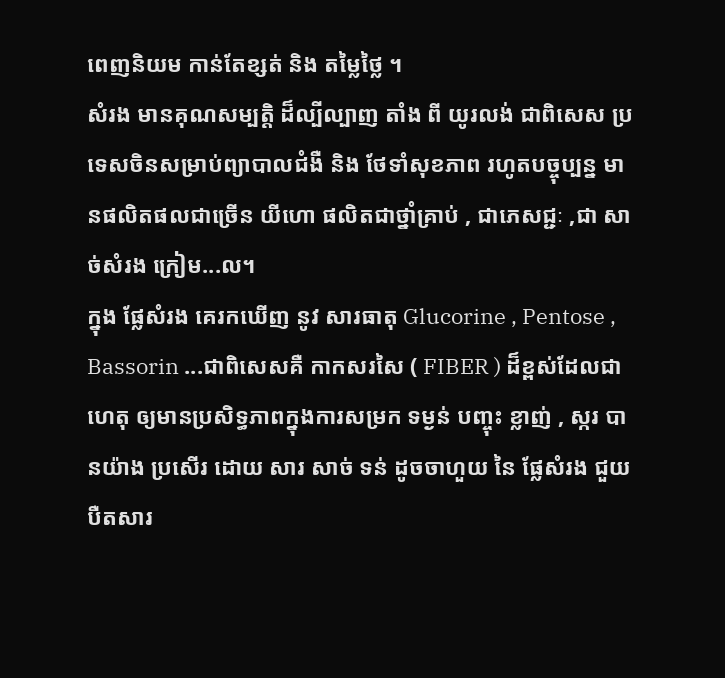ពេញនិយម កាន់តែខ្សត់ និង តម្លៃថ្លៃ ។
សំរង មានគុណសម្បត្តិ ដ៏ល្បីល្បាញ តាំង ពី យូរលង់ ជាពិសេស ប្រទេសចិនសម្រាប់ព្យាបាលជំងឺ និង ថែទាំសុខភាព រហូតបច្ចុប្បន្ន មានផលិតផលជាច្រើន យីហោ ផលិតជាថ្នាំគ្រាប់ , ជាភេសជ្ជៈ ,ជា សាច់សំរង ក្រៀម...ល។
ក្នុង ផ្លែសំរង គេរកឃើញ នូវ សារធាតុ Glucorine , Pentose , Bassorin ...ជាពិសេសគឺ កាកសរសៃ ( FIBER ) ដ៏ខ្ពស់ដែលជាហេតុ ឲ្យមានប្រសិទ្ធភាពក្នុងការសម្រក ទម្ងន់ បញ្ចុះ ខ្លាញ់ , ស្ករ បានយ៉ាង ប្រសើរ ដោយ សារ សាច់ ទន់ ដូចចាហួយ នៃ ផ្លែសំរង ជួយ បឺតសារ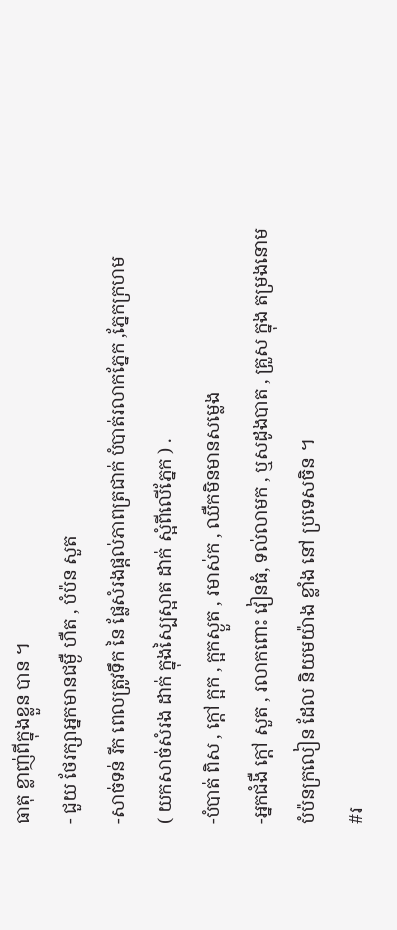ធាតុ ខ្លាញ់ពីក្នុងខ្លួន បាន ។
- ជួយ ថែរក្សាអ្នកមានជម្ងឺ ហឺត , បំប៉ន សួត
-សាច់ទន់ រីក ពេលត្រូវទឹក នៃ ផ្លែសំរងផ្តល់ភាពត្រជាក់ បំបាត់រលាកភ្នែក ,ភ្នែកក្រហម
( យកសាច់សំរង ដាក់ ក្នុងស្បៃស្អាត ដាក់ ស្អំពីលើភ្នែក ) .
-បំបាត់ ពិស , ក្តៅ ក្អក , ក្អកស្ងួត , រមាស់ក , ឈឺកមិនមានសម្លេង
-អ្នកជំងឺ ក្តៅ សួត , រលាកពោះ វៀនធំ, ទល់លាមក , ឬសដូងបាត , គ្រួស ក្នុង តម្រងនោម
បំប៉នក្រលៀន ដែល និយមយ៉ាង ខ្លាំង នៅ ប្រទេសចិន ។
#រ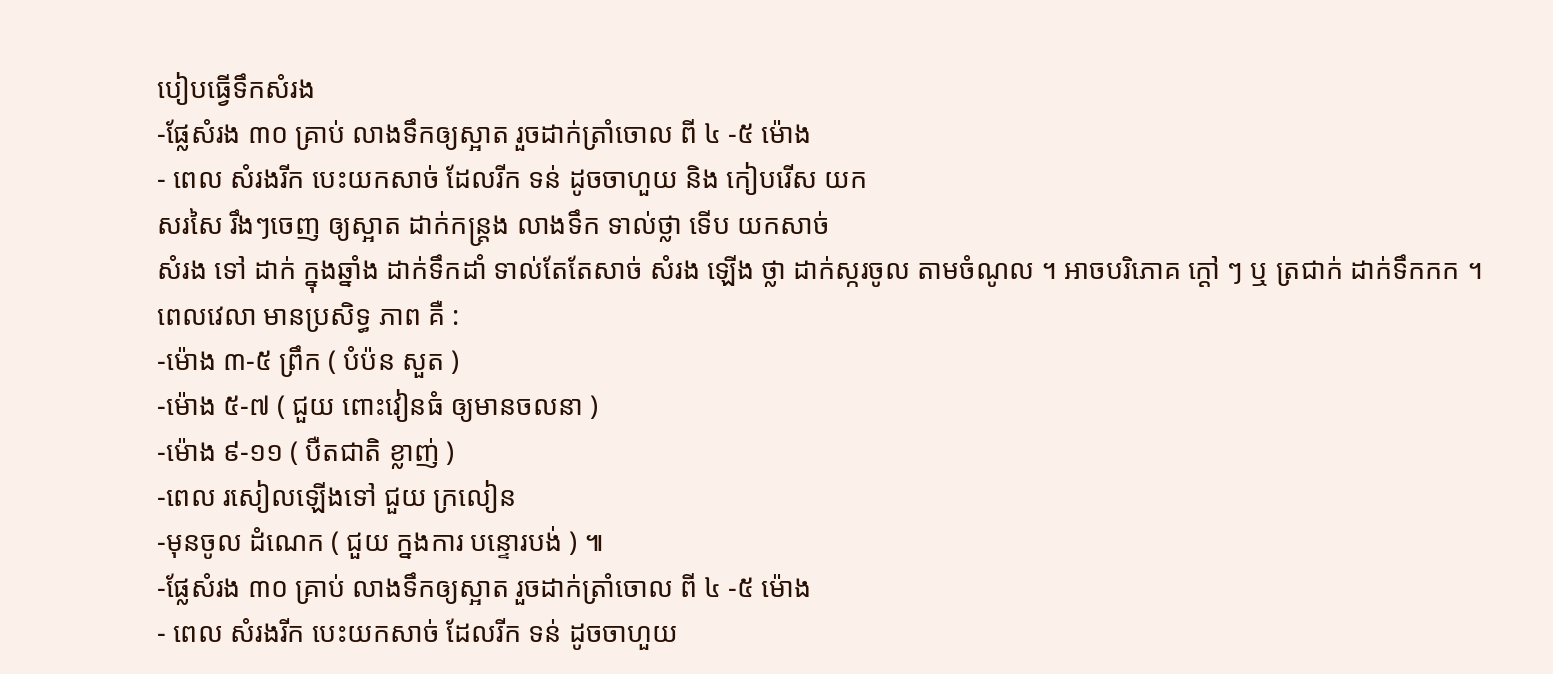បៀបធ្វើទឹកសំរង
-ផ្លែសំរង ៣០ គ្រាប់ លាងទឹកឲ្យស្អាត រួចដាក់ត្រាំចោល ពី ៤ -៥ ម៉ោង
- ពេល សំរងរីក បេះយកសាច់ ដែលរីក ទន់ ដូចចាហួយ និង កៀបរើស យក
សរសៃ រឹងៗចេញ ឲ្យស្អាត ដាក់កន្ត្រង លាងទឹក ទាល់ថ្លា ទើប យកសាច់
សំរង ទៅ ដាក់ ក្នុងឆ្នាំង ដាក់ទឹកដាំ ទាល់តែតែសាច់ សំរង ឡើង ថ្លា ដាក់ស្ករចូល តាមចំណូល ។ អាចបរិភោគ ក្តៅ ៗ ឬ ត្រជាក់ ដាក់ទឹកកក ។
ពេលវេលា មានប្រសិទ្ធ ភាព គឺ :
-ម៉ោង ៣-៥ ព្រឹក ( បំប៉ន សួត )
-ម៉ោង ៥-៧ ( ជួយ ពោះវៀនធំ ឲ្យមានចលនា )
-ម៉ោង ៩-១១ ( បឺតជាតិ ខ្លាញ់ )
-ពេល រសៀលឡើងទៅ ជួយ ក្រលៀន
-មុនចូល ដំណេក ( ជួយ ក្នងការ បន្ទោរបង់ ) ៕
-ផ្លែសំរង ៣០ គ្រាប់ លាងទឹកឲ្យស្អាត រួចដាក់ត្រាំចោល ពី ៤ -៥ ម៉ោង
- ពេល សំរងរីក បេះយកសាច់ ដែលរីក ទន់ ដូចចាហួយ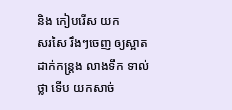និង កៀបរើស យក
សរសៃ រឹងៗចេញ ឲ្យស្អាត ដាក់កន្ត្រង លាងទឹក ទាល់ថ្លា ទើប យកសាច់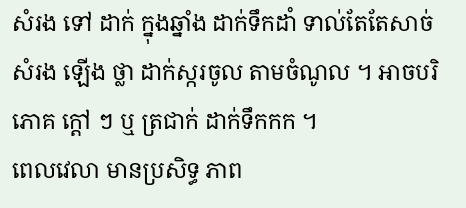សំរង ទៅ ដាក់ ក្នុងឆ្នាំង ដាក់ទឹកដាំ ទាល់តែតែសាច់ សំរង ឡើង ថ្លា ដាក់ស្ករចូល តាមចំណូល ។ អាចបរិភោគ ក្តៅ ៗ ឬ ត្រជាក់ ដាក់ទឹកកក ។
ពេលវេលា មានប្រសិទ្ធ ភាព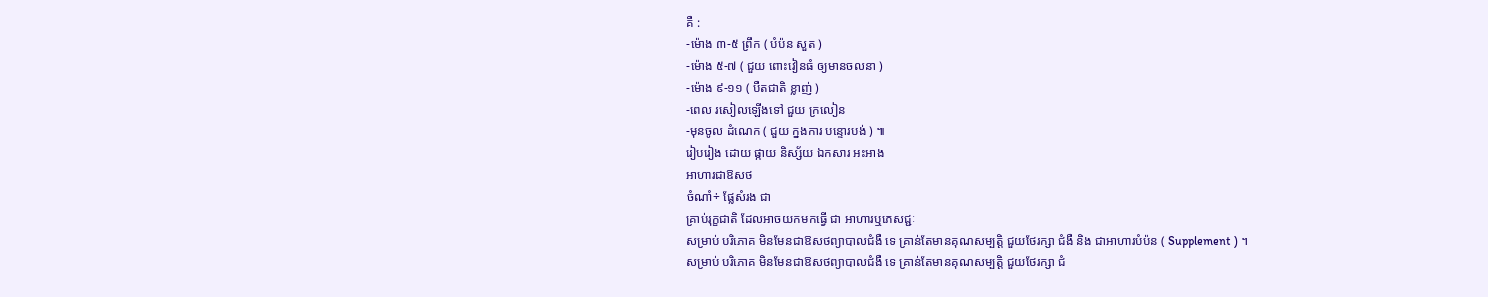គឺ :
-ម៉ោង ៣-៥ ព្រឹក ( បំប៉ន សួត )
-ម៉ោង ៥-៧ ( ជួយ ពោះវៀនធំ ឲ្យមានចលនា )
-ម៉ោង ៩-១១ ( បឺតជាតិ ខ្លាញ់ )
-ពេល រសៀលឡើងទៅ ជួយ ក្រលៀន
-មុនចូល ដំណេក ( ជួយ ក្នងការ បន្ទោរបង់ ) ៕
រៀបរៀង ដោយ ផ្កាយ និស្ស័យ ឯកសារ អះអាង
អាហារជាឱសថ
ចំណាំ÷ ផ្លែសំរង ជា
គ្រាប់រុក្ខជាតិ ដែលអាចយកមកធ្វើ ជា អាហារឬភេសជ្ជៈ
សម្រាប់ បរិភោគ មិនមែនជាឱសថព្យាបាលជំងឺ ទេ គ្រាន់តែមានគុណសម្បត្តិ ជួយថែរក្សា ជំងឺ និង ជាអាហារបំប៉ន ( Supplement ) ។
សម្រាប់ បរិភោគ មិនមែនជាឱសថព្យាបាលជំងឺ ទេ គ្រាន់តែមានគុណសម្បត្តិ ជួយថែរក្សា ជំ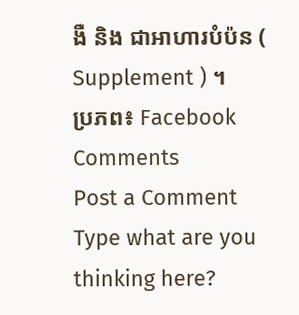ងឺ និង ជាអាហារបំប៉ន ( Supplement ) ។
ប្រភព៖ Facebook
Comments
Post a Comment
Type what are you thinking here?